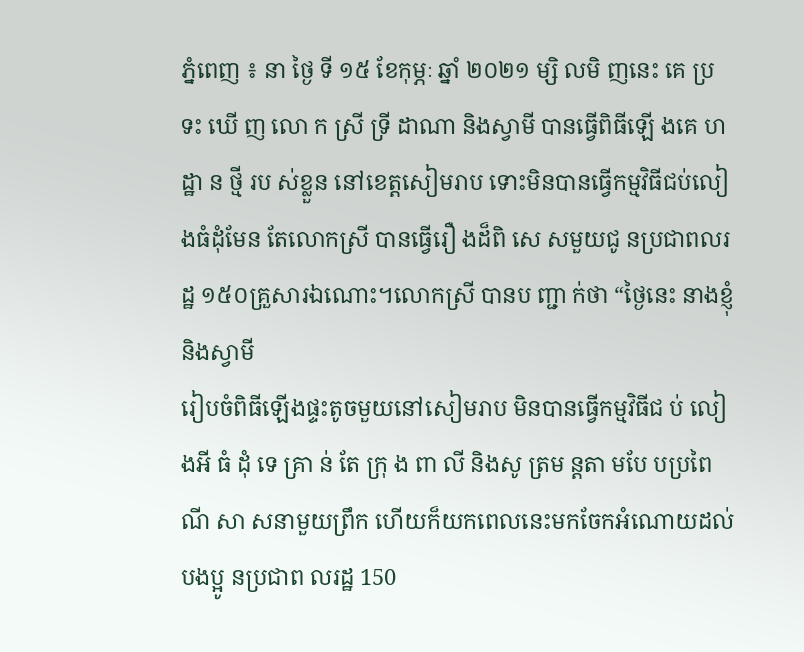ភ្នំពេញ ៖ នា ថ្ងៃ ទី ១៥ ខែកុម្ភៈ ឆ្នាំ ២០២១ ម្សិ លមិ ញនេះ គេ ប្រ ទះ ឃើ ញ លោ ក ស្រី ទ្រី ដាណា និងស្វាមី បានធ្វើពិធីឡើ ងគេ ហដ្ឋា ន ថ្មី រប ស់ខ្លួន នៅខេត្តសៀមរាប ទោះមិនបានធ្វើកម្មវិធីជប់លៀងធំដុំមែន តែលោកស្រី បានធ្វើរឿ ងដ៏ពិ សេ សមួយជូ នប្រជាពលរដ្ឋ ១៥០គ្រួសារឯណោះ។លោកស្រី បានប ញ្ជា ក់ថា “ថ្ងៃនេះ នាងខ្ញុំ និងស្វាមី
រៀបចំពិធីឡើងផ្ទះតូចមួយនៅសៀមរាប មិនបានធ្វើកម្មវិធីជ ប់ លៀ ងអី ធំ ដុំ ទេ គ្រា ន់ តែ ក្រុ ង ពា លី និងសូ ត្រម ន្តតា មបែ បប្រពៃ ណី សា សនាមួយព្រឹក ហើយក៏យកពេលនេះមកចែកអំណោយដល់បងប្អូ នប្រជាព លរដ្ឋ 150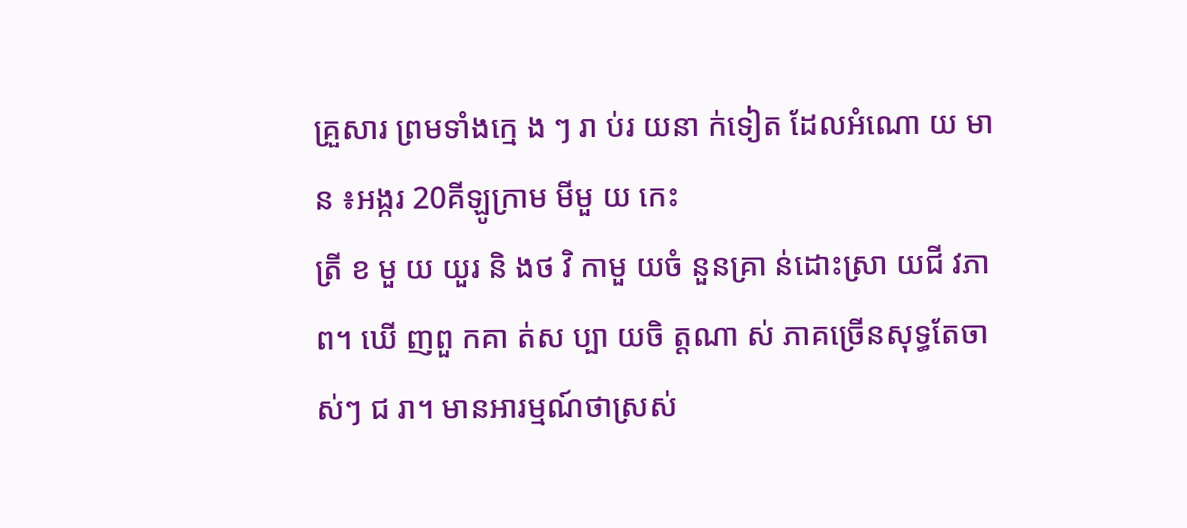គ្រួសារ ព្រមទាំងក្មេ ង ៗ រា ប់រ យនា ក់ទៀត ដែលអំណោ យ មា ន ៖អង្ករ 20គីឡូក្រាម មីមួ យ កេះ
ត្រី ខ មួ យ យួរ និ ងថ វិ កាមួ យចំ នួនគ្រា ន់ដោះស្រា យជី វភា ព។ ឃើ ញពួ កគា ត់ស ប្បា យចិ ត្តណា ស់ ភាគច្រើនសុទ្ធតែចា ស់ៗ ជ រា។ មានអារម្មណ៍ថាស្រស់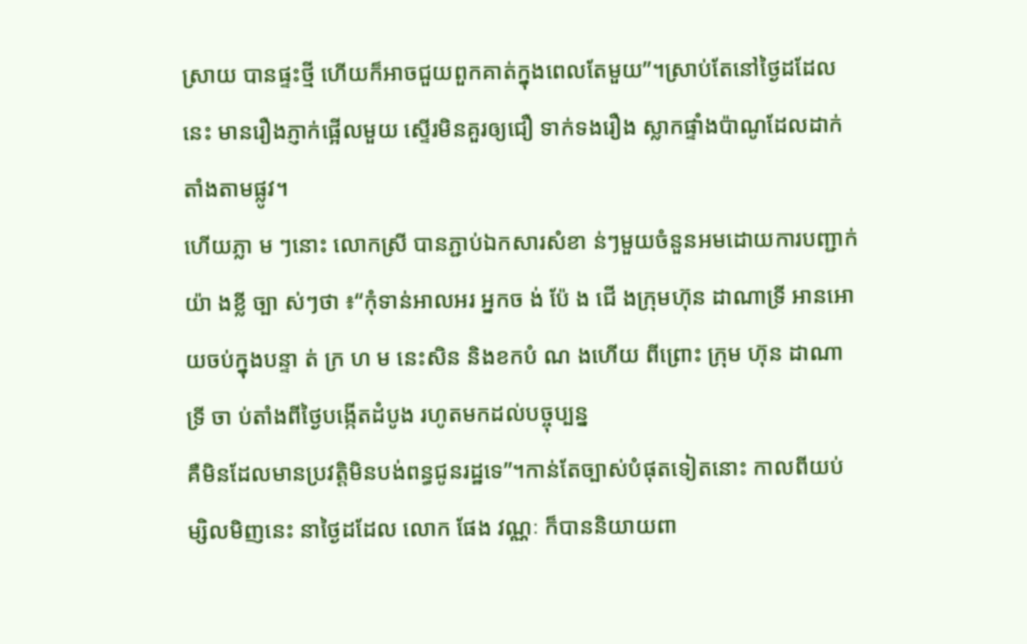ស្រាយ បានផ្ទះថ្មី ហើយក៏អាចជួយពួកគាត់ក្នុងពេលតែមួយ”។ស្រាប់តែនៅថ្ងៃដដែលនេះ មានរឿងភ្ញាក់ផ្អើលមួយ ស្ទើរមិនគួរឲ្យជឿ ទាក់ទងរឿង ស្លាកផ្ទាំងប៉ាណូដែលដាក់តាំងតាមផ្លូវ។
ហើយភ្លា ម ៗនោះ លោកស្រី បានភ្ជាប់ឯកសារសំខា ន់ៗមួយចំនួនអមដោយការបញ្ជាក់យ៉ា ងខ្លី ច្បា ស់ៗថា ៖“កុំទាន់អាលអរ អ្នកច ង់ ប៉ែ ង ជើ ងក្រុមហ៊ុន ដាណាទ្រី អានអោយចប់ក្នុងបន្ទា ត់ ក្រ ហ ម នេះសិន និងខកបំ ណ ងហើយ ពីព្រោះ ក្រុម ហ៊ុន ដាណាទ្រី ចា ប់តាំងពីថ្ងៃបង្កើតដំបូង រហូតមកដល់បច្ចុប្បន្ន
គឺមិនដែលមានប្រវត្តិមិនបង់ពន្ធជូនរដ្ឋទេ”។កាន់តែច្បាស់បំផុតទៀតនោះ កាលពីយប់ម្សិលមិញនេះ នាថ្ងៃដដែល លោក ផែង វណ្ណៈ ក៏បាននិយាយពា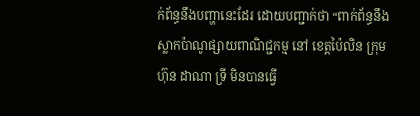ក់ព័ន្ធនឹងបញ្ហានេះដែរ ដោយបញ្ជាក់ថា “ពាក់ព័ន្ធនឹងស្លាកប៉ាណូផ្សាយពាណិជ្ជកម្ម នៅ ខេត្តប៉ៃលិន ក្រុមហ៊ុន ដាណា ទ្រី មិនបានធ្វើ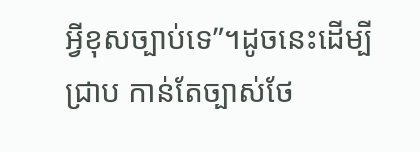អ្វីខុសច្បាប់ទេ”។ដូចនេះដើម្បីជ្រាប កាន់តែច្បាស់ថែ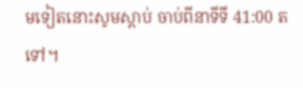មទៀតនោះសូមស្តាប់ ចាប់ពីនាទីទី 41:00 តទៅ។